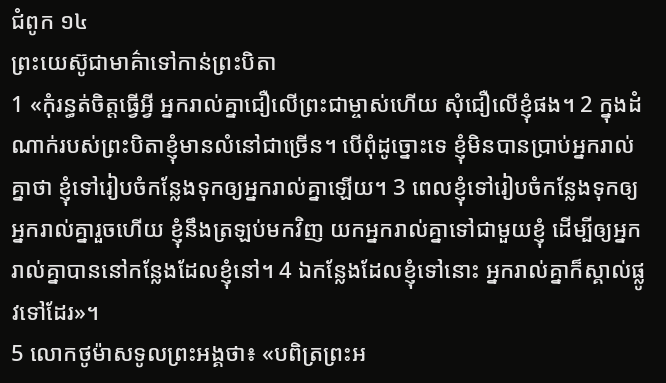ជំពូក ១៤
ព្រះយេស៊ូជាមាគ៌ាទៅកាន់ព្រះបិតា
1 «កុំរន្ធត់ចិត្តធ្វើអ្វី អ្នករាល់គ្នាជឿលើព្រះជាម្ចាស់ហើយ សុំជឿលើខ្ញុំផង។ 2 ក្នុងដំណាក់របស់ព្រះបិតាខ្ញុំមានលំនៅជាច្រើន។ បើពុំដូច្នោះទេ ខ្ញុំមិនបានប្រាប់អ្នករាល់គ្នាថា ខ្ញុំទៅរៀបចំកន្លែងទុកឲ្យអ្នករាល់គ្នាឡើយ។ 3 ពេលខ្ញុំទៅរៀបចំកន្លែងទុកឲ្យអ្នករាល់គ្នារួចហើយ ខ្ញុំនឹងត្រឡប់មកវិញ យកអ្នករាល់គ្នាទៅជាមួយខ្ញុំ ដើម្បីឲ្យអ្នករាល់គ្នាបាននៅកន្លែងដែលខ្ញុំនៅ។ 4 ឯកន្លែងដែលខ្ញុំទៅនោះ អ្នករាល់គ្នាក៏ស្គាល់ផ្លូវទៅដែរ»។
5 លោកថូម៉ាសទូលព្រះអង្គថា៖ «បពិត្រព្រះអ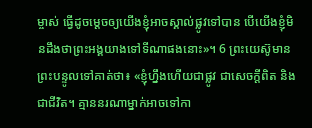ម្ចាស់ ធ្វើដូចម្ដេចឲ្យយើងខ្ញុំអាចស្គាល់ផ្លូវទៅបាន បើយើងខ្ញុំមិនដឹងថាព្រះអង្គយាងទៅទីណាផងនោះ»។ 6 ព្រះយេស៊ូមានព្រះបន្ទូលទៅគាត់ថា៖ «ខ្ញុំហ្នឹងហើយជាផ្លូវ ជាសេចក្ដីពិត និងជាជីវិត។ គ្មាននរណាម្នាក់អាចទៅកា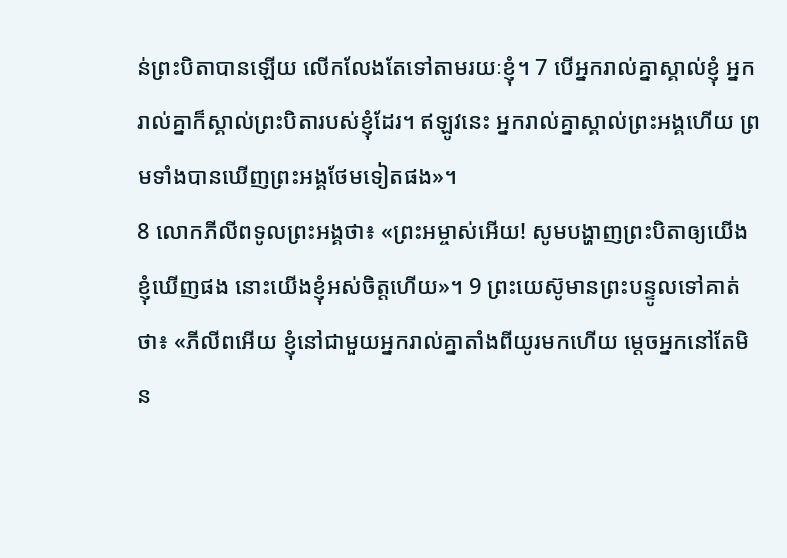ន់ព្រះបិតាបានឡើយ លើកលែងតែទៅតាមរយៈខ្ញុំ។ 7 បើអ្នករាល់គ្នាស្គាល់ខ្ញុំ អ្នករាល់គ្នាក៏ស្គាល់ព្រះបិតារបស់ខ្ញុំដែរ។ ឥឡូវនេះ អ្នករាល់គ្នាស្គាល់ព្រះអង្គហើយ ព្រមទាំងបានឃើញព្រះអង្គថែមទៀតផង»។
8 លោកភីលីពទូលព្រះអង្គថា៖ «ព្រះអម្ចាស់អើយ! សូមបង្ហាញព្រះបិតាឲ្យយើងខ្ញុំឃើញផង នោះយើងខ្ញុំអស់ចិត្តហើយ»។ 9 ព្រះយេស៊ូមានព្រះបន្ទូលទៅគាត់ថា៖ «ភីលីពអើយ ខ្ញុំនៅជាមួយអ្នករាល់គ្នាតាំងពីយូរមកហើយ ម្ដេចអ្នកនៅតែមិន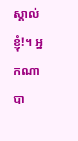ស្គាល់ខ្ញុំ!។ អ្នកណាបា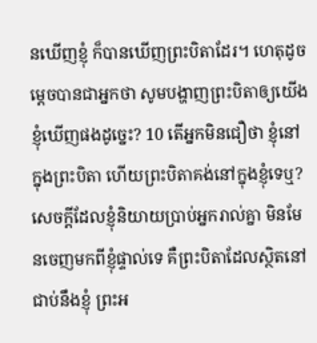នឃើញខ្ញុំ ក៏បានឃើញព្រះបិតាដែរ។ ហេតុដូចម្ដេចបានជាអ្នកថា សូមបង្ហាញព្រះបិតាឲ្យយើងខ្ញុំឃើញផងដូច្នេះ? 10 តើអ្នកមិនជឿថា ខ្ញុំនៅក្នុងព្រះបិតា ហើយព្រះបិតាគង់នៅក្នុងខ្ញុំទេឬ? សេចក្ដីដែលខ្ញុំនិយាយប្រាប់អ្នករាល់គ្នា មិនមែនចេញមកពីខ្ញុំផ្ទាល់ទេ គឺព្រះបិតាដែលស្ថិតនៅជាប់នឹងខ្ញុំ ព្រះអ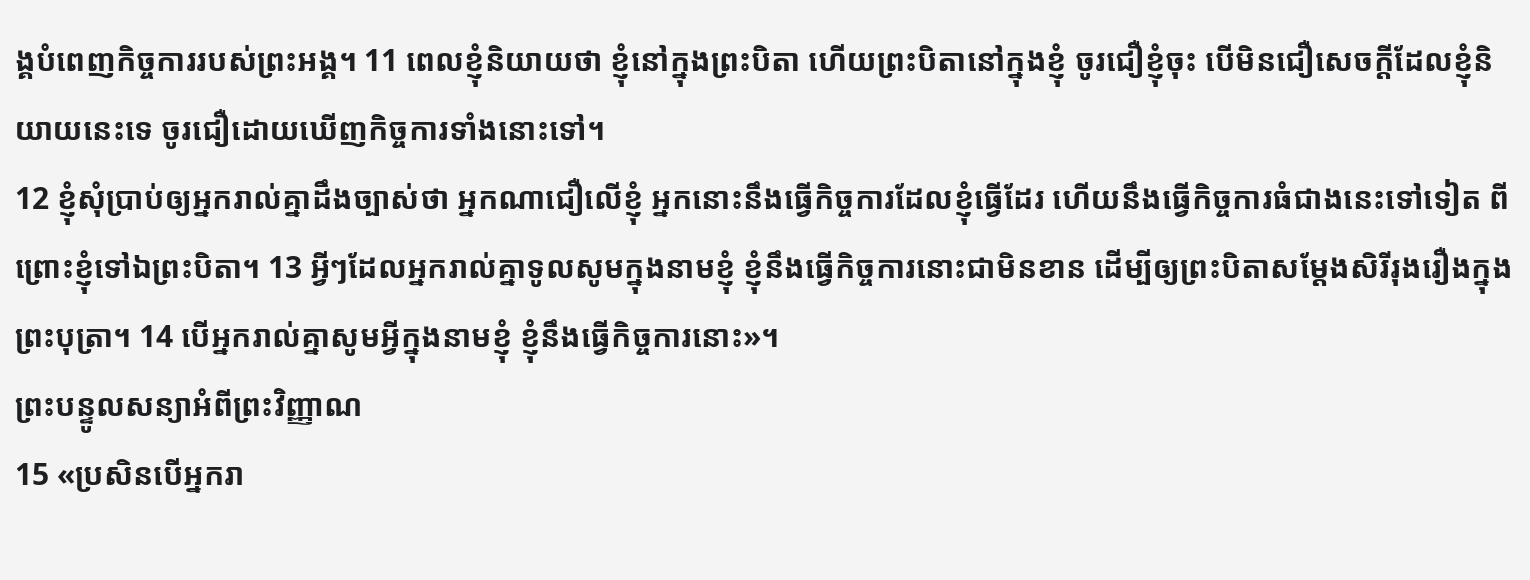ង្គបំពេញកិច្ចការរបស់ព្រះអង្គ។ 11 ពេលខ្ញុំនិយាយថា ខ្ញុំនៅក្នុងព្រះបិតា ហើយព្រះបិតានៅក្នុងខ្ញុំ ចូរជឿខ្ញុំចុះ បើមិនជឿសេចក្ដីដែលខ្ញុំនិយាយនេះទេ ចូរជឿដោយឃើញកិច្ចការទាំងនោះទៅ។
12 ខ្ញុំសុំប្រាប់ឲ្យអ្នករាល់គ្នាដឹងច្បាស់ថា អ្នកណាជឿលើខ្ញុំ អ្នកនោះនឹងធ្វើកិច្ចការដែលខ្ញុំធ្វើដែរ ហើយនឹងធ្វើកិច្ចការធំជាងនេះទៅទៀត ពីព្រោះខ្ញុំទៅឯព្រះបិតា។ 13 អ្វីៗដែលអ្នករាល់គ្នាទូលសូមក្នុងនាមខ្ញុំ ខ្ញុំនឹងធ្វើកិច្ចការនោះជាមិនខាន ដើម្បីឲ្យព្រះបិតាសម្ដែងសិរីរុងរឿងក្នុងព្រះបុត្រា។ 14 បើអ្នករាល់គ្នាសូមអ្វីក្នុងនាមខ្ញុំ ខ្ញុំនឹងធ្វើកិច្ចការនោះ»។
ព្រះបន្ទូលសន្យាអំពីព្រះវិញ្ញាណ
15 «ប្រសិនបើអ្នករា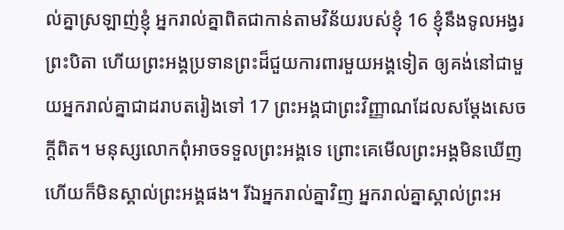ល់គ្នាស្រឡាញ់ខ្ញុំ អ្នករាល់គ្នាពិតជាកាន់តាមវិន័យរបស់ខ្ញុំ 16 ខ្ញុំនឹងទូលអង្វរព្រះបិតា ហើយព្រះអង្គប្រទានព្រះដ៏ជួយការពារមួយអង្គទៀត ឲ្យគង់នៅជាមួយអ្នករាល់គ្នាជាដរាបតរៀងទៅ 17 ព្រះអង្គជាព្រះវិញ្ញាណដែលសម្ដែងសេចក្ដីពិត។ មនុស្សលោកពុំអាចទទួលព្រះអង្គទេ ព្រោះគេមើលព្រះអង្គមិនឃើញ ហើយក៏មិនស្គាល់ព្រះអង្គផង។ រីឯអ្នករាល់គ្នាវិញ អ្នករាល់គ្នាស្គាល់ព្រះអ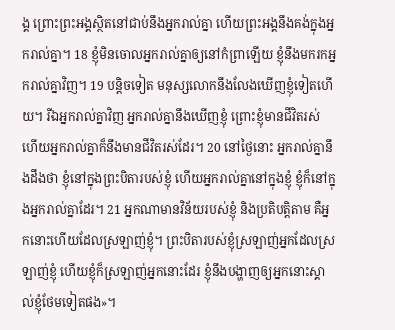ង្គ ព្រោះព្រះអង្គស្ថិតនៅជាប់នឹងអ្នករាល់គ្នា ហើយព្រះអង្គនឹងគង់ក្នុងអ្នករាល់គ្នា។ 18 ខ្ញុំមិនចោលអ្នករាល់គ្នាឲ្យនៅកំព្រាឡើយ ខ្ញុំនឹងមករកអ្នករាល់គ្នាវិញ។ 19 បន្ដិចទៀត មនុស្សលោកនឹងលែងឃើញខ្ញុំទៀតហើយ។ រីឯអ្នករាល់គ្នាវិញ អ្នករាល់គ្នានឹងឃើញខ្ញុំ ព្រោះខ្ញុំមានជីវិតរស់ ហើយអ្នករាល់គ្នាក៏នឹងមានជីវិតរស់ដែរ។ 20 នៅថ្ងៃនោះ អ្នករាល់គ្នានឹងដឹងថា ខ្ញុំនៅក្នុងព្រះបិតារបស់ខ្ញុំ ហើយអ្នករាល់គ្នានៅក្នុងខ្ញុំ ខ្ញុំក៏នៅក្នុងអ្នករាល់គ្នាដែរ។ 21 អ្នកណាមានវិន័យរបស់ខ្ញុំ និងប្រតិបត្តិតាម គឺអ្នកនោះហើយដែលស្រឡាញ់ខ្ញុំ។ ព្រះបិតារបស់ខ្ញុំស្រឡាញ់អ្នកដែលស្រឡាញ់ខ្ញុំ ហើយខ្ញុំក៏ស្រឡាញ់អ្នកនោះដែរ ខ្ញុំនឹងបង្ហាញឲ្យអ្នកនោះស្គាល់ខ្ញុំថែមទៀតផង»។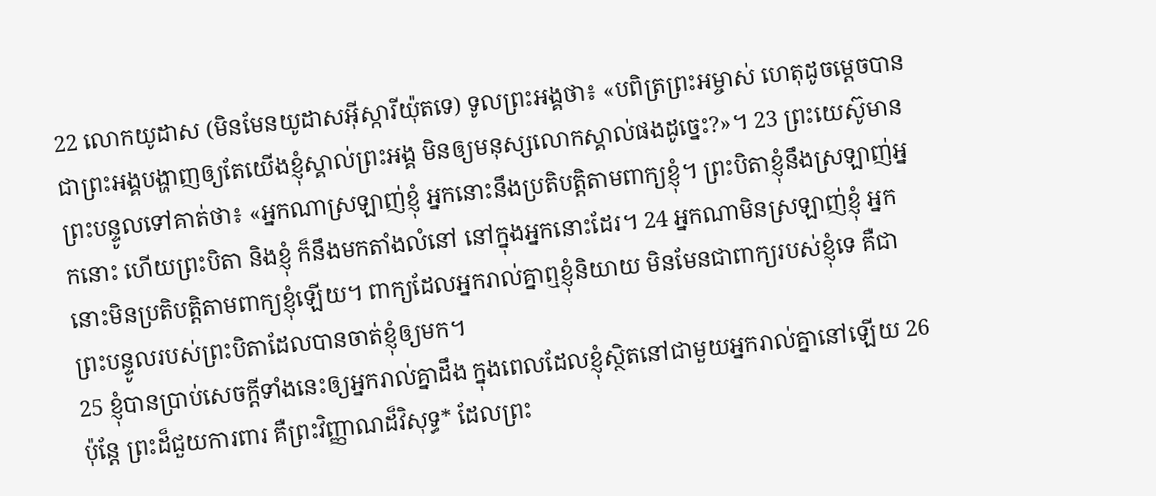22 លោកយូដាស (មិនមែនយូដាសអ៊ីស្ការីយ៉ុតទេ) ទូលព្រះអង្គថា៖ «បពិត្រព្រះអម្ចាស់ ហេតុដូចម្ដេចបានជាព្រះអង្គបង្ហាញឲ្យតែយើងខ្ញុំស្គាល់ព្រះអង្គ មិនឲ្យមនុស្សលោកស្គាល់ផងដូច្នេះ?»។ 23 ព្រះយេស៊ូមានព្រះបន្ទូលទៅគាត់ថា៖ «អ្នកណាស្រឡាញ់ខ្ញុំ អ្នកនោះនឹងប្រតិបត្តិតាមពាក្យខ្ញុំ។ ព្រះបិតាខ្ញុំនឹងស្រឡាញ់អ្នកនោះ ហើយព្រះបិតា និងខ្ញុំ ក៏នឹងមកតាំងលំនៅ នៅក្នុងអ្នកនោះដែរ។ 24 អ្នកណាមិនស្រឡាញ់ខ្ញុំ អ្នកនោះមិនប្រតិបត្តិតាមពាក្យខ្ញុំឡើយ។ ពាក្យដែលអ្នករាល់គ្នាឮខ្ញុំនិយាយ មិនមែនជាពាក្យរបស់ខ្ញុំទេ គឺជាព្រះបន្ទូលរបស់ព្រះបិតាដែលបានចាត់ខ្ញុំឲ្យមក។
25 ខ្ញុំបានប្រាប់សេចក្ដីទាំងនេះឲ្យអ្នករាល់គ្នាដឹង ក្នុងពេលដែលខ្ញុំស្ថិតនៅជាមួយអ្នករាល់គ្នានៅឡើយ 26 ប៉ុន្តែ ព្រះដ៏ជួយការពារ គឺព្រះវិញ្ញាណដ៏វិសុទ្ធ* ដែលព្រះ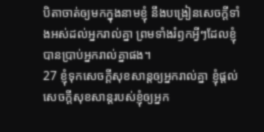បិតាចាត់ឲ្យមកក្នុងនាមខ្ញុំ នឹងបង្រៀនសេចក្ដីទាំងអស់ដល់អ្នករាល់គ្នា ព្រមទាំងរំឭកអ្វីៗដែលខ្ញុំបានប្រាប់អ្នករាល់គ្នាផង។
27 ខ្ញុំទុកសេចក្ដីសុខសាន្តឲ្យអ្នករាល់គ្នា ខ្ញុំផ្ដល់សេចក្ដីសុខសាន្តរបស់ខ្ញុំឲ្យអ្នក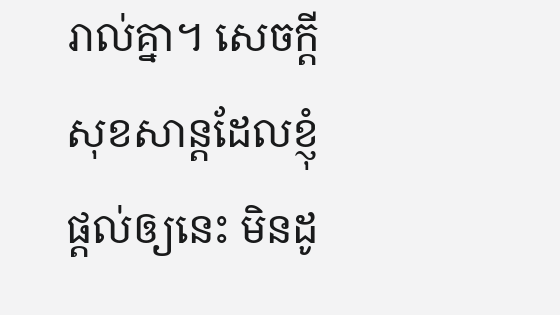រាល់គ្នា។ សេចក្ដីសុខសាន្តដែលខ្ញុំផ្ដល់ឲ្យនេះ មិនដូ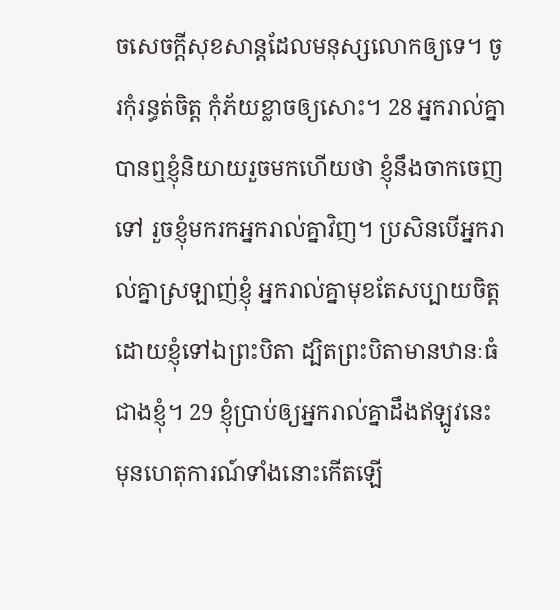ចសេចក្ដីសុខសាន្តដែលមនុស្សលោកឲ្យទេ។ ចូរកុំរន្ធត់ចិត្ត កុំភ័យខ្លាចឲ្យសោះ។ 28 អ្នករាល់គ្នាបានឮខ្ញុំនិយាយរួចមកហើយថា ខ្ញុំនឹងចាកចេញទៅ រួចខ្ញុំមករកអ្នករាល់គ្នាវិញ។ ប្រសិនបើអ្នករាល់គ្នាស្រឡាញ់ខ្ញុំ អ្នករាល់គ្នាមុខតែសប្បាយចិត្តដោយខ្ញុំទៅឯព្រះបិតា ដ្បិតព្រះបិតាមានឋានៈធំជាងខ្ញុំ។ 29 ខ្ញុំប្រាប់ឲ្យអ្នករាល់គ្នាដឹងឥឡូវនេះ មុនហេតុការណ៍ទាំងនោះកើតឡើ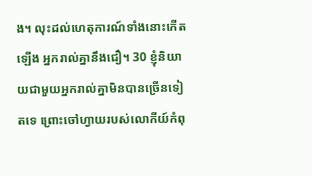ង។ លុះដល់ហេតុការណ៍ទាំងនោះកើតឡើង អ្នករាល់គ្នានឹងជឿ។ 30 ខ្ញុំនិយាយជាមួយអ្នករាល់គ្នាមិនបានច្រើនទៀតទេ ព្រោះចៅហ្វាយរបស់លោកីយ៍កំពុ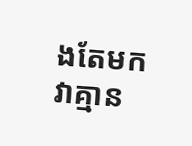ងតែមក វាគ្មាន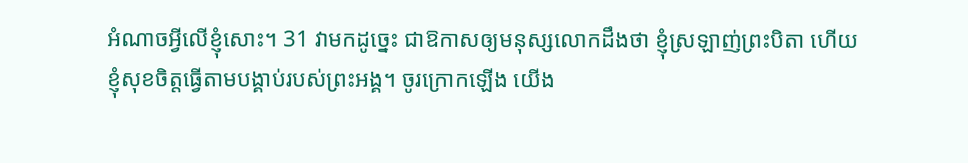អំណាចអ្វីលើខ្ញុំសោះ។ 31 វាមកដូច្នេះ ជាឱកាសឲ្យមនុស្សលោកដឹងថា ខ្ញុំស្រឡាញ់ព្រះបិតា ហើយខ្ញុំសុខចិត្តធ្វើតាមបង្គាប់របស់ព្រះអង្គ។ ចូរក្រោកឡើង យើង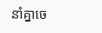នាំគ្នាចេ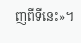ញពីទីនេះ»។